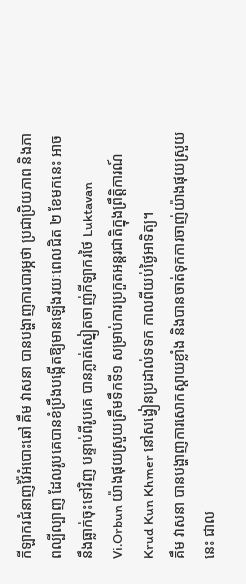កីឡាករជំនាញវ៉ៃអំបោះឆៅ គឹម វាសនា បានបង្ហាញការបារម្ភថា ប្រជាប្រិយភាព និងភាពល្បីល្បាញ ដែលរូបគេបានខំប្រឹងបង្កើតឱ្យមានឡើងរយៈពេលជិត ២ ខែមកនេះ អាចនឹងធ្លាក់ចុះទៅវិញ បន្ទាប់ពីរូបគេ បានភ្លាត់ស្នៀតចាញ់កីឡាករថៃ Luktavan Vi.Orbun យ៉ាងផុយស្រួយត្រឹមទឹកទី១ សម្រាប់ការប្រកួតអន្តរជាតិក្នុងព្រឹត្តិការណ៍ Krud Kun Khmer នៅសង្វៀនប្រដាល់ទទក កាលពីយប់ថ្ងៃអាទិត្យ។
គឹម វាសនា បានបង្ហាញការសោកស្តាយខ្លាំង និងបានចាត់ទុកការចាញ់យ៉ាងផុយស្រួយនេះ ជាល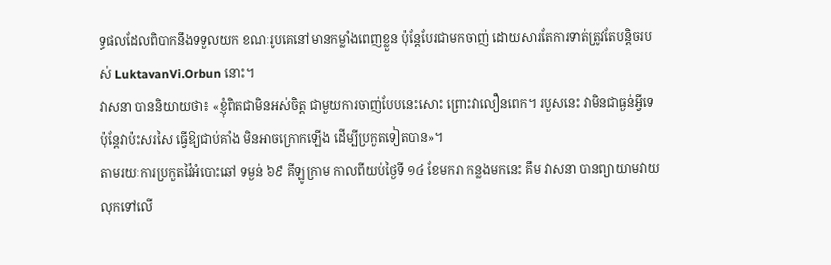ទ្ធផលដែលពិបាកនឹងទទួលយក ខណៈរូបគេនៅមានកម្លាំងពេញខ្លួន ប៉ុន្តែបែរជាមកចាញ់ ដោយសារតែការទាត់ត្រូវតែបន្តិចរបស់ LuktavanVi.Orbun នោះ។
វាសនា បាននិយាយថា៖ «ខ្ញុំពិតជាមិនអស់ចិត្ត ជាមួយការចាញ់បែបនេះសោះ ព្រោះវាលឿនពេក។ របួសនេះ វាមិនជាធ្ងន់អ្វីទេ ប៉ុន្តែវាប៉ះសរសៃ ធ្វើឱ្យជាប់គាំង មិនអាចក្រោកឡើង ដើម្បីប្រកួតទៀតបាន»។
តាមរយៈការប្រកួតវ៉ៃអំបោះឆៅ ទម្ងន់ ៦៩ គីឡូក្រាម កាលពីយប់ថ្ងៃទី ១៤ ខែមករា កន្លងមកនេះ គឹម វាសនា បានព្យាយាមវាយលុកទៅលើ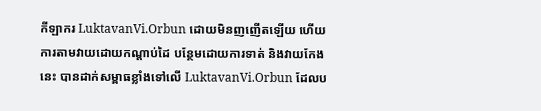កីឡាករ LuktavanVi.Orbun ដោយមិនញញើតឡើយ ហើយការតាមវាយដោយកណ្តាប់ដៃ បន្ថែមដោយការទាត់ និងវាយកែងនេះ បានដាក់សម្ពាធខ្លាំងទៅលើ LuktavanVi.Orbun ដែលប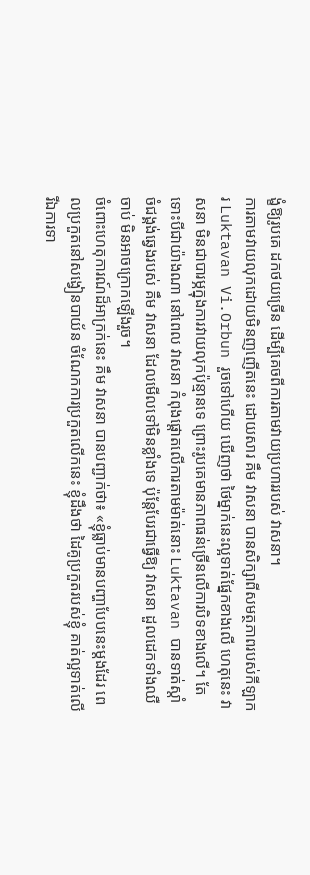ង្ខំឱ្យរូបគេ ដកថយច្រើន ដើម្បីគេចពីការតាមវាយប្រហាររបស់ វាសនា។
ការតាមវាយលុកដោយមិនញញើតនេះ ដោយសារ គឹម វាសនា បានសិក្សាពីសមត្ថភាពរបស់កីឡាករ Luktavan Vi.Orbun រួចទៅហើយ ឃើញថា ថៃម្នាក់នេះល្អទាត់ផ្នែកខាងលើ ហេតុនេះ វាសនា មិនជាបារម្ភក្នុងការវាយលុកប៉ុន្មានទេ ព្រោះរូបគេមានភាពធន់ច្រើនលើការបិទខាងលើ។ តែទោះបីជាយ៉ាងណា នៅពេល វាសនា កំពុងផ្តោតលើការតាមម៉ាត់នោះ Luktavan បានទាត់ស្តាំចំជង្គង់ឆ្វេងរបស់ គឹម វាសនា ដែលមើលទៅមិនខ្លាំងទេ ប៉ុន្តែបែរជាធ្វើឱ្យ វាសនា ដួលដេកទាំងឈឺចាប់ មិនអាចក្រោកឡើងរួច។
ចំពោះហេតុការណ៍ដ៏អាក្រក់នេះ គឹម វាសនា បានបញ្ជាក់ថា៖ «ខ្ញុំធ្លាប់មានបញ្ហាបែបនេះម្តងដែរ ពេលប្រកួតនៅសង្វៀនបាយ័ន ចំណែកការប្រកួតលើកនេះ ខ្ញុំដឹងថា ដៃគូប្រកួតរបស់ខ្ញុំ គាត់ល្អទាត់លើ រីឯការទា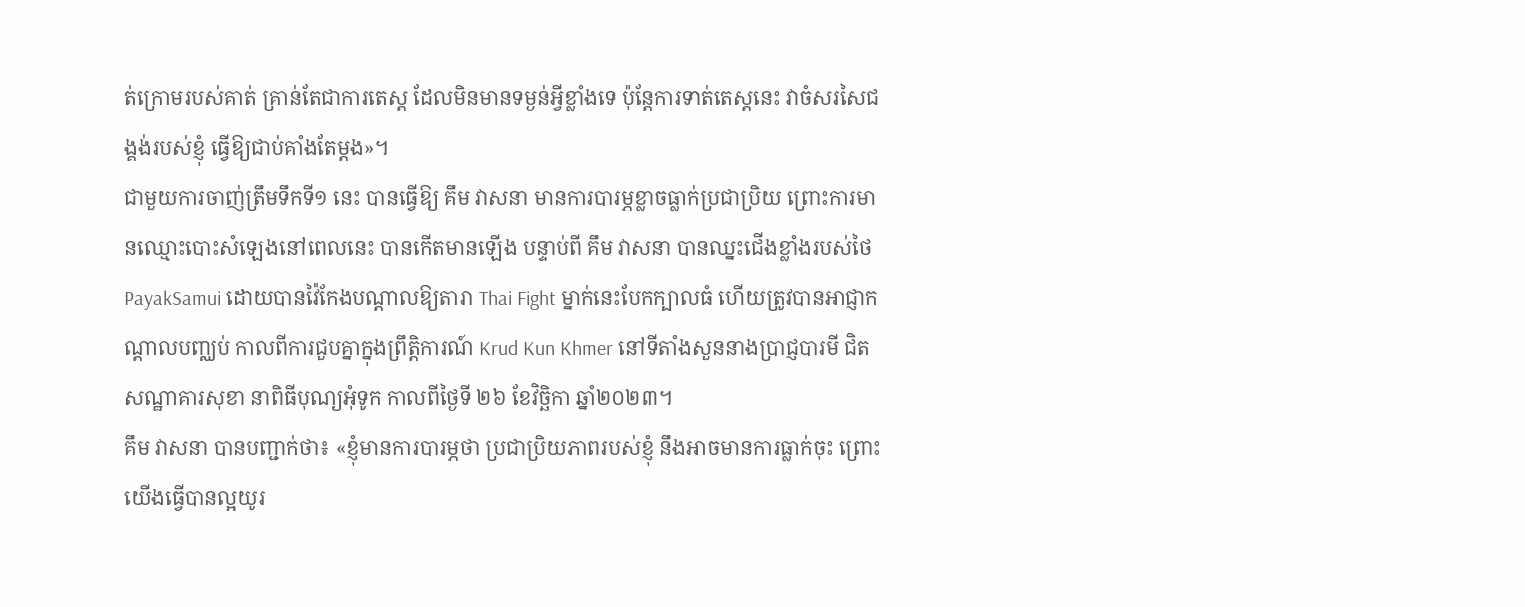ត់ក្រោមរបស់គាត់ គ្រាន់តែជាការតេស្ត ដែលមិនមានទម្ងន់អ្វីខ្លាំងទេ ប៉ុន្តែការទាត់តេស្តនេះ វាចំសរសៃជង្គង់របស់ខ្ញុំ ធ្វើឱ្យជាប់គាំងតែម្ដង»។
ជាមួយការចាញ់ត្រឹមទឹកទី១ នេះ បានធ្វើឱ្យ គឹម វាសនា មានការបារម្ភខ្លាចធ្លាក់ប្រជាប្រិយ ព្រោះការមានឈ្មោះបោះសំឡេងនៅពេលនេះ បានកើតមានឡើង បន្ទាប់ពី គឹម វាសនា បានឈ្នះជើងខ្លាំងរបស់ថៃ PayakSamui ដោយបានវ៉ៃកែងបណ្តាលឱ្យតារា Thai Fight ម្នាក់នេះបែកក្បាលធំ ហើយត្រូវបានអាជ្ញាកណ្តាលបញ្ឈប់ កាលពីការជួបគ្នាក្នុងព្រឹត្តិការណ៍ Krud Kun Khmer នៅទីតាំងសួននាងប្រាជ្ញបារមី ជិតសណ្ឋាគារសុខា នាពិធីបុណ្យអុំទូក កាលពីថ្ងៃទី ២៦ ខែវិច្ឆិកា ឆ្នាំ២០២៣។
គឹម វាសនា បានបញ្ជាក់ថា៖ «ខ្ញុំមានការបារម្ភថា ប្រជាប្រិយភាពរបស់ខ្ញុំ នឹងអាចមានការធ្លាក់ចុះ ព្រោះយើងធ្វើបានល្អយូរ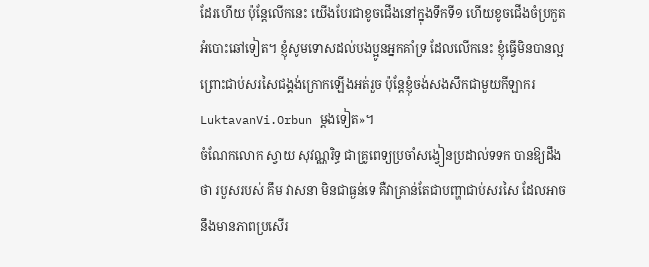ដែរហើយ ប៉ុន្តែលើកនេះ យើងបែរជាខូចជើងនៅក្នុងទឹកទី១ ហើយខូចជើងចំប្រកួតអំបោះឆៅទៀត។ ខ្ញុំសូមទោសដល់បងប្អូនអ្នកគាំទ្រ ដែលលើកនេះ ខ្ញុំធ្វើមិនបានល្អ ព្រោះជាប់សរសៃជង្គង់ក្រោកឡើងអត់រួច ប៉ុន្តែខ្ញុំចង់សងសឹកជាមួយកីឡាករ LuktavanVi.Orbun ម្តងទៀត»។
ចំណែកលោក ស្វាយ សុវណ្ណរិទ្ធ ជាគ្រូពេទ្យប្រចាំសង្វៀនប្រដាល់ទទក បានឱ្យដឹងថា របួសរបស់ គឹម វាសនា មិនជាធ្ងន់ទេ គឺវាគ្រាន់តែជាបញ្ហាជាប់សរសៃ ដែលអាចនឹងមានភាពប្រសើរ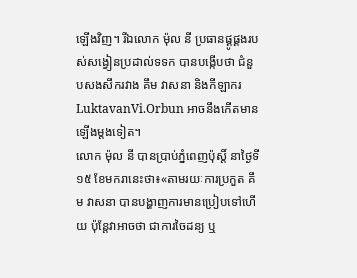ឡើងវិញ។ រីឯលោក ម៉ុល នី ប្រធានផ្គូផ្គងរបស់សង្វៀនប្រដាល់ទទក បានបង្កើបថា ជំនួបសងសឹករវាង គឹម វាសនា និងកីឡាករ LuktavanVi.Orbun អាចនឹងកើតមានឡើងម្តងទៀត។
លោក ម៉ុល នី បានប្រាប់ភ្នំពេញប៉ុស្តិ៍ នាថ្ងៃទី១៥ ខែមករានេះថា៖«តាមរយៈការប្រកួត គឹម វាសនា បានបង្ហាញការមានប្រៀបទៅហើយ ប៉ុន្តែវាអាចថា ជាការចៃដន្យ ឬ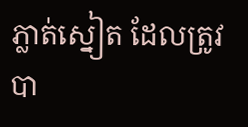ភ្លាត់ស្នៀត ដែលត្រូវបា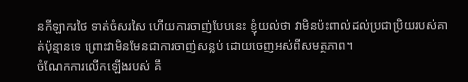នកីឡាករថៃ ទាត់ចំសរសៃ ហើយការចាញ់បែបនេះ ខ្ញុំយល់ថា វាមិនប៉ះពាល់ដល់ប្រជាប្រិយរបស់គាត់ប៉ុន្មានទេ ព្រោះវាមិនមែនជាការចាញ់សន្លប់ ដោយចេញអស់ពីសមត្ថភាព។
ចំណែកការលើកឡើងរបស់ គឹ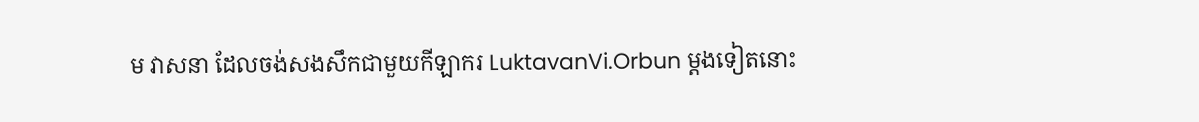ម វាសនា ដែលចង់សងសឹកជាមួយកីឡាករ LuktavanVi.Orbun ម្តងទៀតនោះ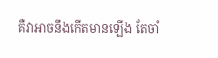គឺវាអាចនឹងកើតមានឡើង តែចាំ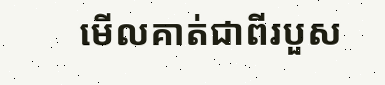មើលគាត់ជាពីរបួស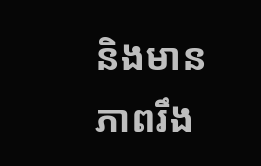និងមានភាពរឹង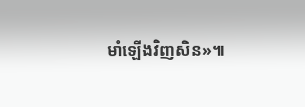មាំឡើងវិញសិន»៕